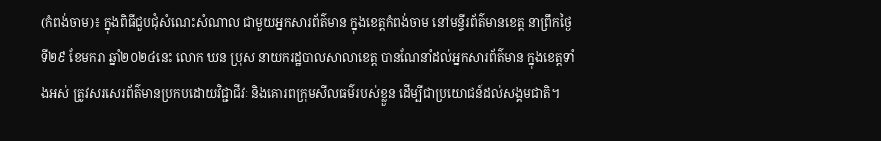(កំពង់ចាម)៖ ក្នុងពិធីជួបជុំសំណេះសំណាល ជាមួយអ្នកសារព័ត៌មាន ក្នុងខេត្តកំពង់ចាម នៅមន្ទីរព័ត៌មានខេត្ត នាព្រឹកថ្ងៃទី២៩ ខែមករា ឆ្នាំ២០២៤នេះ លោក ឃន ប្រុស នាយករដ្ឋបាលសាលាខេត្ត បានណែនាំដល់អ្នកសារព័ត៌មាន ក្នុងខេត្តទាំងអស់ ត្រូវសរសេរព័ត៌មានប្រកបដោយវិជ្ជាជីវៈ និងគោរពក្រុមសីលធម៌របស់ខ្លួន ដើម្បីជាប្រយោជន៍ដល់សង្គមជាតិ។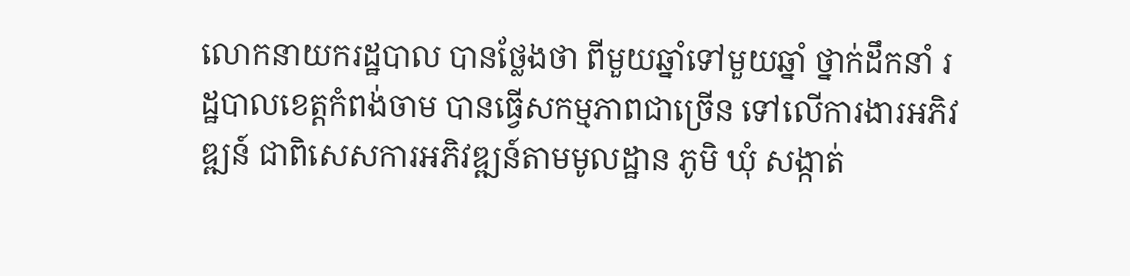លោកនាយករដ្ឋបាល បានថ្លែងថា ពីមួយឆ្នាំទៅមួយឆ្នាំ ថ្នាក់ដឹកនាំ រដ្ឋបាលខេត្តកំពង់ចាម បានធ្វើសកម្មភាពជាច្រើន ទៅលើការងារអភិវឌ្ឍន៍ ជាពិសេសការអភិវឌ្ឍន៍តាមមូលដ្ឋាន ភូមិ ឃុំ សង្កាត់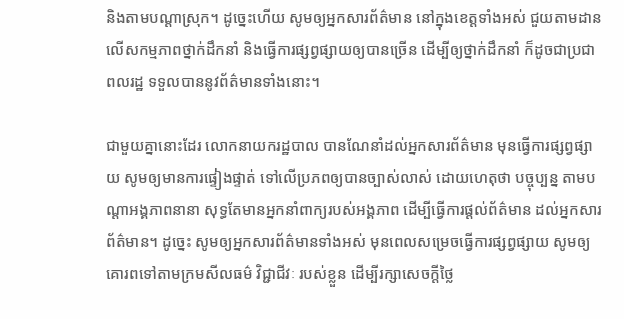និងតាមបណ្តាស្រុក។ ដូច្នេះហើយ សូមឲ្យអ្នកសារព័ត៌មាន នៅក្នុងខេត្តទាំងអស់ ជួយតាមដានលើសកម្មភាពថ្នាក់ដឹកនាំ និងធ្វើការផ្សព្វផ្សាយឲ្យបានច្រើន ដើម្បីឲ្យថ្នាក់ដឹកនាំ ក៏ដូចជាប្រជាពលរដ្ឋ ទទួលបាននូវព័ត៌មានទាំងនោះ។

ជាមួយគ្នានោះដែរ លោកនាយករដ្ឋបាល បានណែនាំដល់អ្នកសារព័ត៌មាន មុនធ្វើការផ្សព្វផ្សាយ សូមឲ្យមានការផ្ទៀងផ្ទាត់ ទៅលើប្រភពឲ្យបានច្បាស់លាស់ ដោយហេតុថា បច្ចុប្បន្ន តាមបណ្ដាអង្គភាពនានា សុទ្ធតែមានអ្នកនាំពាក្យរបស់អង្គភាព ដើម្បីធ្វើការផ្ដល់ព័ត៌មាន ដល់អ្នកសារព័ត៌មាន។ ដូច្នេះ សូមឲ្យអ្នកសារព័ត៌មានទាំងអស់ មុនពេលសម្រេចធ្វើការផ្សព្វផ្សាយ សូមឲ្យគោរពទៅតាមក្រមសីលធម៌ វិជ្ជាជីវៈ របស់ខ្លួន ដើម្បីរក្សាសេចក្តីថ្លៃ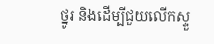ថ្នូរ និងដើម្បីជួយលើកស្ទួ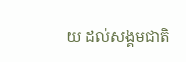យ ដល់សង្គមជាតិ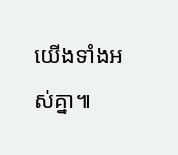យើងទាំងអស់គ្នា៕